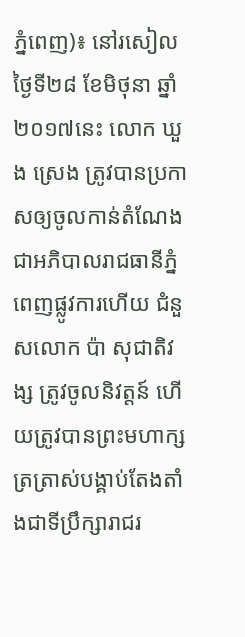ភ្នំពេញ)៖ នៅរសៀលថ្ងៃទី២៨ ខែមិថុនា ឆ្នាំ២០១៧នេះ លោក ឃួង ស្រេង ត្រូវបានប្រកាសឲ្យចូលកាន់តំណែង ជាអភិបាលរាជធានីភ្នំពេញផ្លូវការហើយ ជំនួសលោក ប៉ា សុជាតិវង្ស ត្រូវចូលនិវត្តន៍ ហើយត្រូវបានព្រះមហាក្សត្រត្រាស់បង្គាប់តែងតាំងជាទីប្រឹក្សារាជរ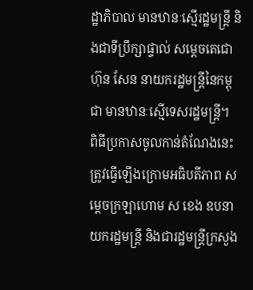ដ្ឋាភិបាល មានឋានៈស្មើរដ្ឋមន្រ្តី និងជាទីប្រឹក្សាផ្ទាល់ សម្ដេចតេជោ ហ៊ុន សែន នាយករដ្ឋមន្ដ្រីនៃកម្ពុជា មានឋានៈស្មើទេសរដ្ឋមន្ដ្រី។
ពិធីប្រកាសចូលកាន់តំណែងនេះ ត្រូវធ្វើឡើងក្រោមអធិបតីភាព សម្ដេចក្រឡាហោម ស ខេង ឧបនាយករដ្ឋមន្ដ្រី និងជារដ្ឋមន្ដ្រីក្រសួង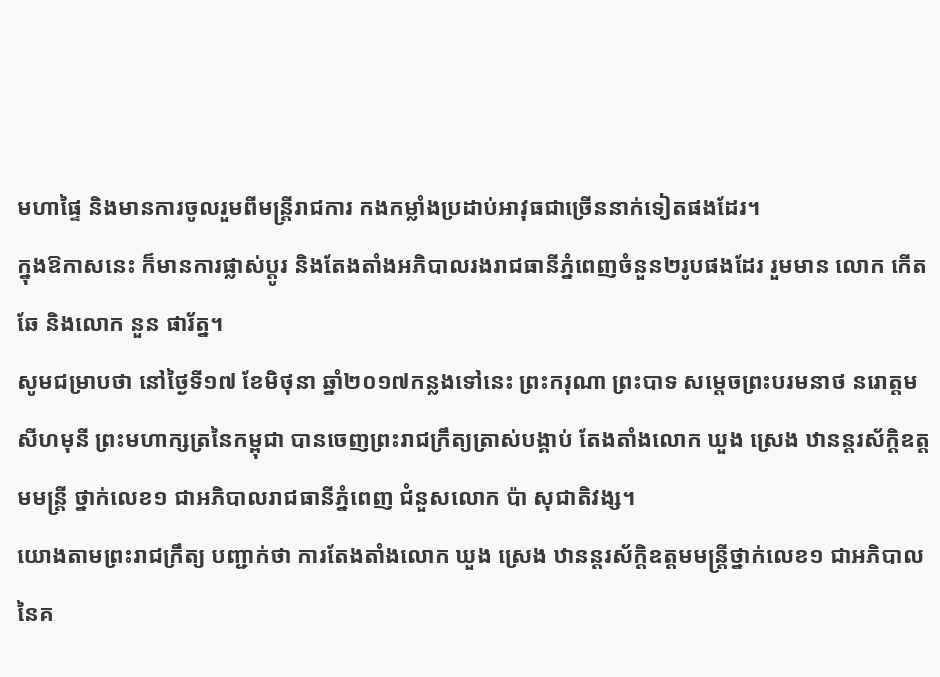មហាផ្ទៃ និងមានការចូលរួមពីមន្ដ្រីរាជការ កងកម្លាំងប្រដាប់អាវុធជាច្រើននាក់ទៀតផងដែរ។
ក្នុងឱកាសនេះ ក៏មានការផ្លាស់ប្ដូរ និងតែងតាំងអភិបាលរងរាជធានីភ្នំពេញចំនួន២រូបផងដែរ រួមមាន លោក កើត ឆែ និងលោក នួន ផារ័ត្ន។
សូមជម្រាបថា នៅថ្ងៃទី១៧ ខែមិថុនា ឆ្នាំ២០១៧កន្លងទៅនេះ ព្រះករុណា ព្រះបាទ សម្តេចព្រះបរមនាថ នរោត្តម សីហមុនី ព្រះមហាក្សត្រនៃកម្ពុជា បានចេញព្រះរាជក្រឹត្យត្រាស់បង្គាប់ តែងតាំងលោក ឃួង ស្រេង ឋានន្តរស័ក្តិឧត្តមមន្ត្រី ថ្នាក់លេខ១ ជាអភិបាលរាជធានីភ្នំពេញ ជំនួសលោក ប៉ា សុជាតិវង្ស។
យោងតាមព្រះរាជក្រឹត្យ បញ្ជាក់ថា ការតែងតាំងលោក ឃួង ស្រេង ឋានន្ដរស័ក្ដិឧត្តមមន្ដ្រីថ្នាក់លេខ១ ជាអភិបាល នៃគ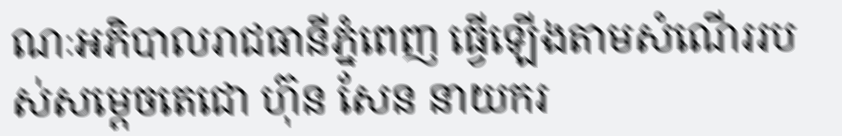ណៈអភិបាលរាជធានីភ្នំពេញ ធ្វើឡើងតាមសំណើររបស់សម្ដេចតេជោ ហ៊ុន សែន នាយករ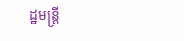ដ្ឋមន្ដ្រី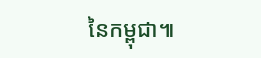នៃកម្ពុជា៕